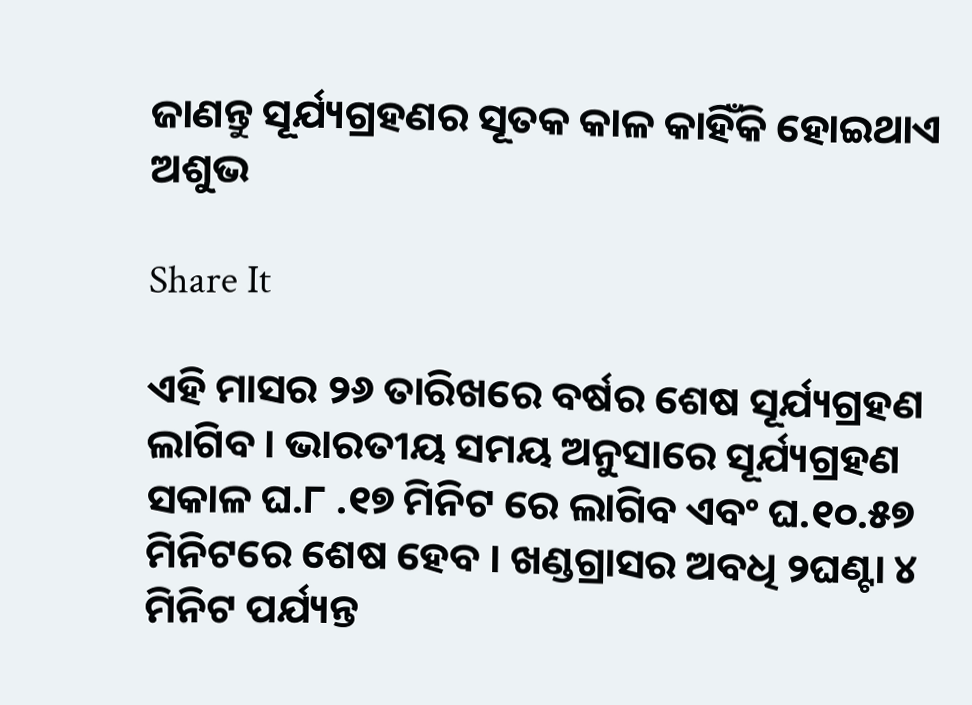ଜାଣନ୍ତୁ ସୂର୍ଯ୍ୟଗ୍ରହଣର ସୂତକ କାଳ କାହିଁକି ହୋଇଥାଏ ଅଶୁଭ

Share It

ଏହି ମାସର ୨୬ ତାରିଖରେ ବର୍ଷର ଶେଷ ସୂର୍ଯ୍ୟଗ୍ରହଣ ଲାଗିବ । ଭାରତୀୟ ସମୟ ଅନୁସାରେ ସୂର୍ଯ୍ୟଗ୍ରହଣ ସକାଳ ଘ.୮ .୧୭ ମିନିଟ ରେ ଲାଗିବ ଏବଂ ଘ.୧୦.୫୭ ମିନିଟରେ ଶେଷ ହେବ । ଖଣ୍ଡଗ୍ରାସର ଅବଧି ୨ଘଣ୍ଟା ୪ ମିନିଟ ପର୍ଯ୍ୟନ୍ତ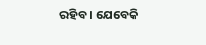ରହିବ । ଯେବେକି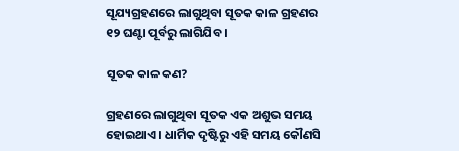ସୂଯ୍ୟଗ୍ରହଣରେ ଲାଗୁଥିବା ସୂତକ କାଳ ଗ୍ରହଣର ୧୨ ଘଣ୍ଟା ପୂର୍ବରୁ ଲାଗିଯିବ ।

ସୂତକ କାଳ କଣ?

ଗ୍ରହଣରେ ଲାଗୁଥିବା ସୂତକ ଏକ ଅଶୁଭ ସମୟ ହୋଇଥାଏ । ଧାର୍ମିକ ଦୃଷ୍ଟିରୁ ଏହି ସମୟ କୌଣସି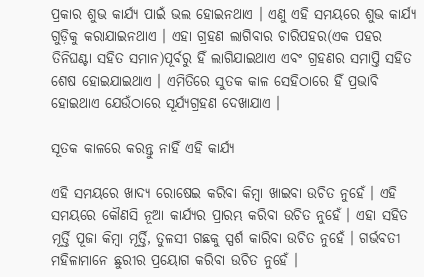ପ୍ରକାର ଶୁଭ କାର୍ଯ୍ୟ ପାଇଁ ଭଲ ହୋଇନଥାଏ । ଏଣୁ ଏହି ସମୟରେ ଶୁଭ କାର୍ଯ୍ୟ ଗୁଡ଼ିକୁ କରାଯାଇନଥାଏ । ଏହା ଗ୍ରହଣ ଲାଗିବାର ଚାରିପହର(ଏକ ପହର ତିନିଘଣ୍ଟା ସହିତ ସମାନ)ପୂର୍ବରୁ ହିଁ ଲାଗିଯାଇଥାଏ ଏବଂ ଗ୍ରହଣର ସମାପ୍ତି ସହିତ ଶେଷ ହୋଇଯାଇଥାଏ । ଏମିତିରେ ସୁତକ କାଳ ସେହିଠାରେ ହିଁ ପ୍ରଭାବି ହୋଇଥାଏ ଯେଉଁଠାରେ ସୂର୍ଯ୍ୟଗ୍ରହଣ ଦେଖାଯାଏ ।

ସୂତକ କାଳରେ କରନ୍ତୁ ନାହିଁ ଏହି କାର୍ଯ୍ୟ

ଏହି ସମୟରେ ଖାଦ୍ୟ ରୋଷେଇ କରିବା କିମ୍ବା ଖାଇବା ଉଚିତ ନୁହେଁ । ଏହି ସମୟରେ କୌଣସି ନୂଆ କାର୍ଯ୍ୟର ପ୍ରାରମ୍ଭ କରିବା ଉଚିତ ନୁହେଁ । ଏହା ସହିତ ମୂର୍ତ୍ତି ପୂଜା କିମ୍ବା ମୂର୍ତ୍ତି, ତୁଳସୀ ଗଛକୁ ସ୍ପର୍ଶ କାରିବା ଉଚିତ ନୁହେଁ । ଗର୍ଭବତୀ ମହିଳାମାନେ ଛୁରୀର ପ୍ରୟୋଗ କରିବା ଉଚିତ ନୁହେଁ ।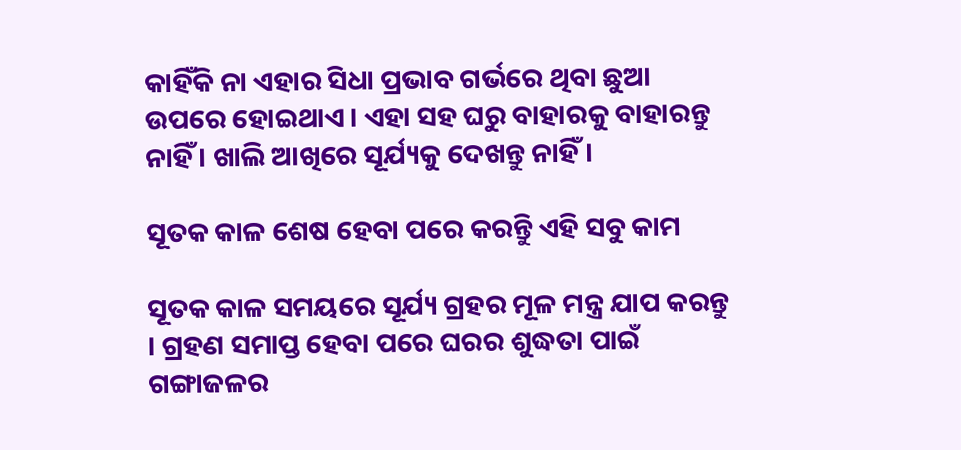କାହିଁକି ନା ଏହାର ସିଧା ପ୍ରଭାବ ଗର୍ଭରେ ଥିବା ଛୁଆ ଉପରେ ହୋଇଥାଏ । ଏହା ସହ ଘରୁ ବାହାରକୁ ବାହାରନ୍ତୁ ନାହିଁ । ଖାଲି ଆଖିରେ ସୂର୍ଯ୍ୟକୁ ଦେଖନ୍ତୁ ନାହିଁ ।

ସୂତକ କାଳ ଶେଷ ହେବା ପରେ କରନ୍ତୁି ଏହି ସବୁ କାମ

ସୂତକ କାଳ ସମୟରେ ସୂର୍ଯ୍ୟ ଗ୍ରହର ମୂଳ ମନ୍ତ୍ର ଯାପ କରନ୍ତୁ । ଗ୍ରହଣ ସମାପ୍ତ ହେବା ପରେ ଘରର ଶୁଦ୍ଧତା ପାଇଁ ଗଙ୍ଗାଜଳର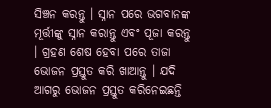ସିଞ୍ଚନ କରନ୍ତୁ । ସ୍ନାନ ପରେ ଭଗବାନଙ୍କ ମୂର୍ତ୍ତୀଙ୍କୁ ସ୍ନାନ କରାନ୍ତୁ ଏବଂ ପୂଜା କରନ୍ତୁ । ଗ୍ରହଣ ଶେଷ ହେବା ପରେ ତାଜା ଭୋଜନ ପ୍ରସ୍ତୁତ କରି ଖାଆନ୍ତୁ । ଯଦି ଆଗରୁ ଭୋଜନ ପ୍ରସ୍ତୁତ କରିନେଇଛନ୍ତି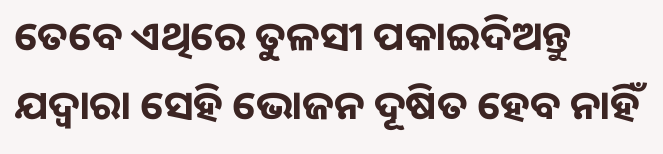ତେବେ ଏଥିରେ ତୁଳସୀ ପକାଇଦିଅନ୍ତୁ ଯଦ୍ୱାରା ସେହି ଭୋଜନ ଦୂଷିତ ହେବ ନାହିଁ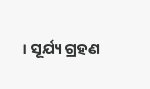। ସୂର୍ଯ୍ୟ ଗ୍ରହଣ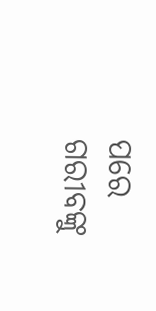ପରେ ଗରୀବଙ୍କୁ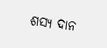ଶସ୍ୟ ଦାନ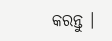କରନ୍ତୁ ।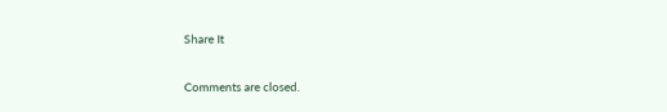Share It

Comments are closed.